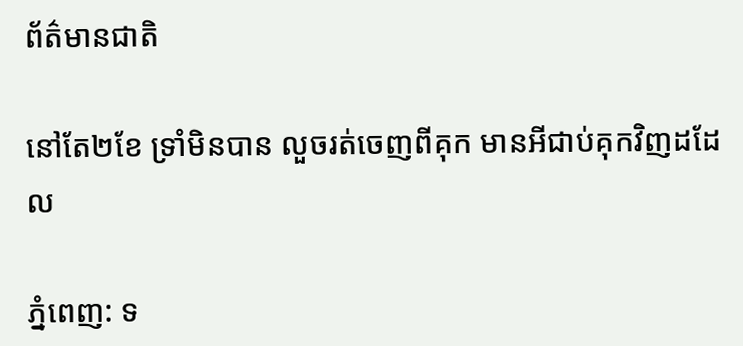ព័ត៌មានជាតិ

នៅតែ២ខែ ទ្រាំមិនបាន លួចរត់ចេញពីគុក មានអីជាប់គុកវិញដដែល

ភ្នំពេញ: ទ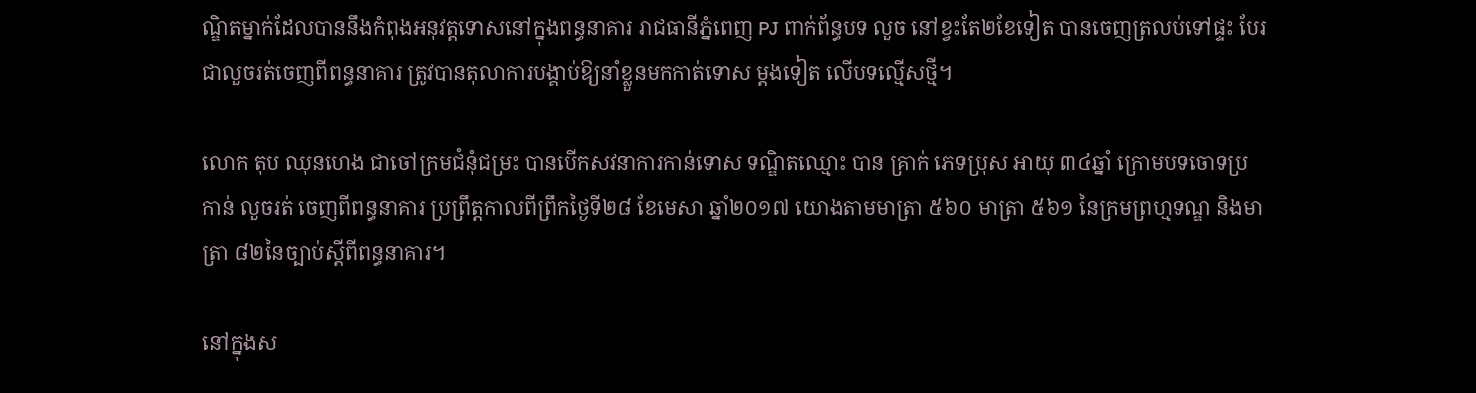ណ្ឌិតម្នាក់ដែលបាននឹងកំពុងអនុវត្តទោសនៅក្នុងពន្ធនាគារ រាជធានីភ្នំពេញ PJ ពាក់ព័ន្ធបទ លួច នៅខ្វះតែ២ខែទៀត បានចេញត្រលប់ទៅផ្ទះ បែរជាលួចរត់ចេញពីពន្ធនាគារ ត្រូវបានតុលាការបង្គាប់ឱ្យនាំខ្លួនមកកាត់ទោស ម្តងទៀត លើបទល្មើសថ្មី។

លោក តុប ឈុនហេង ជាចៅក្រមជំនុំជម្រះ បានបើកសវនាការកាន់ទោស ទណ្ឌិតឈ្មោះ បាន គ្រាក់ ភេទប្រុស អាយុ ៣៤ឆ្នាំ ក្រោមបទចោទប្រកាន់ លួចរត់ ចេញពីពន្ធនាគារ ប្រព្រឹត្តកាលពីព្រឹកថ្ងៃទី២៨ ខែមេសា ឆ្នាំ២០១៧ យោងតាមមាត្រា ៥៦០ មាត្រា ៥៦១ នៃក្រមព្រហ្មទណ្ឌ និងមាត្រា ៨២នៃច្បាប់ស្តីពីពន្ធនាគារ។

នៅក្នុងស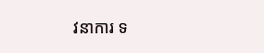វនាការ ទ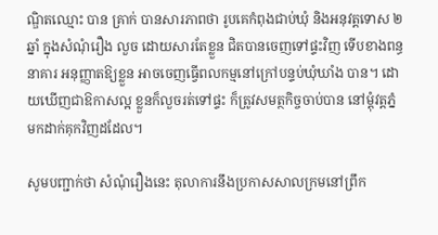ណ្ឌិតឈ្មោះ បាន គ្រាក់ បានសារភាពថា រូបគេកំពុងជាប់ឃុំ និងអនុវត្តទោស ២ឆ្នាំ ក្នុងសំណុំរឿង លួច ដោយសារតែខ្លួន ជិតបានចេញទៅផ្ទះវិញ ទើបខាងពន្ធនាគារ អនុញ្ញាតឱ្យខ្លួន អាចចេញធ្វើពលកម្មនៅក្រៅបន្ទប់ឃុំឃាំង បាន។ ដោយឃើញជាឱកាសល្អ ខ្លួនក៏លួចរត់ទៅផ្ទះ ក៏ត្រូវសមត្ថកិច្ចចាប់បាន នៅម្តុំវត្តភ្នំមកដាក់គុកវិញដដែល។

សូមបញ្ជាក់ថា សំណុំរឿងនេះ តុលាការនឹងប្រកាសសាលក្រមនៅព្រឹក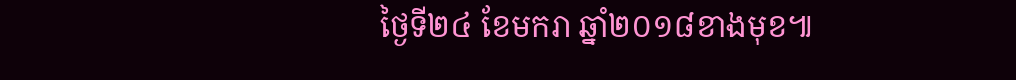ថ្ងៃទី២៤ ខែមករា ឆ្នាំ២០១៨ខាងមុខ៕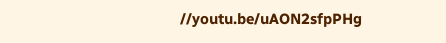//youtu.be/uAON2sfpPHg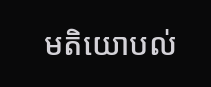មតិយោបល់